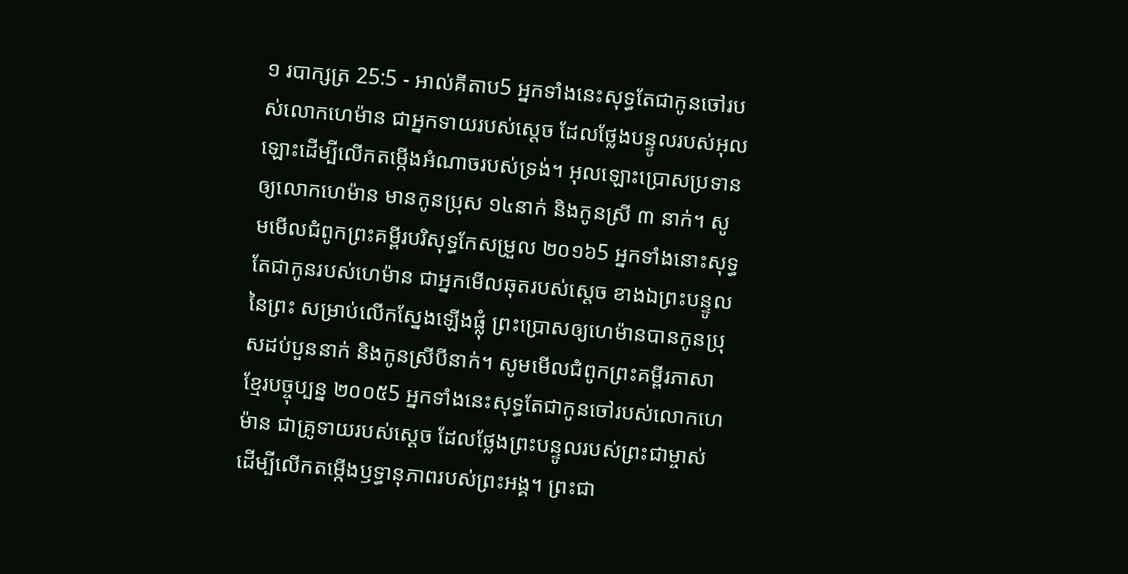១ របាក្សត្រ 25:5 - អាល់គីតាប5 អ្នកទាំងនេះសុទ្ធតែជាកូនចៅរបស់លោកហេម៉ាន ជាអ្នកទាយរបស់ស្តេច ដែលថ្លែងបន្ទូលរបស់អុលឡោះដើម្បីលើកតម្កើងអំណាចរបស់ទ្រង់។ អុលឡោះប្រោសប្រទានឲ្យលោកហេម៉ាន មានកូនប្រុស ១៤នាក់ និងកូនស្រី ៣ នាក់។ សូមមើលជំពូកព្រះគម្ពីរបរិសុទ្ធកែសម្រួល ២០១៦5 អ្នកទាំងនោះសុទ្ធតែជាកូនរបស់ហេម៉ាន ជាអ្នកមើលឆុតរបស់ស្តេច ខាងឯព្រះបន្ទូលនៃព្រះ សម្រាប់លើកស្នែងឡើងផ្លុំ ព្រះប្រោសឲ្យហេម៉ានបានកូនប្រុសដប់បួននាក់ និងកូនស្រីបីនាក់។ សូមមើលជំពូកព្រះគម្ពីរភាសាខ្មែរបច្ចុប្បន្ន ២០០៥5 អ្នកទាំងនេះសុទ្ធតែជាកូនចៅរបស់លោកហេម៉ាន ជាគ្រូទាយរបស់ស្ដេច ដែលថ្លែងព្រះបន្ទូលរបស់ព្រះជាម្ចាស់ ដើម្បីលើកតម្កើងឫទ្ធានុភាពរបស់ព្រះអង្គ។ ព្រះជា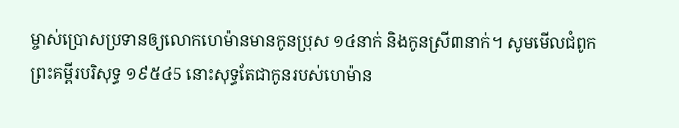ម្ចាស់ប្រោសប្រទានឲ្យលោកហេម៉ានមានកូនប្រុស ១៤នាក់ និងកូនស្រី៣នាក់។ សូមមើលជំពូកព្រះគម្ពីរបរិសុទ្ធ ១៩៥៤5 នោះសុទ្ធតែជាកូនរបស់ហេម៉ាន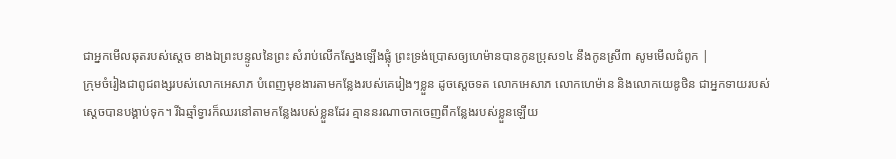ជាអ្នកមើលឆុតរបស់ស្តេច ខាងឯព្រះបន្ទូលនៃព្រះ សំរាប់លើកស្នែងឡើងផ្លុំ ព្រះទ្រង់ប្រោសឲ្យហេម៉ានបានកូនប្រុស១៤ នឹងកូនស្រី៣ សូមមើលជំពូក |
ក្រុមចំរៀងជាពូជពង្សរបស់លោកអេសាភ បំពេញមុខងារតាមកន្លែងរបស់គេរៀងៗខ្លួន ដូចស្តេចទត លោកអេសាភ លោកហេម៉ាន និងលោកយេឌូថិន ជាអ្នកទាយរបស់ស្តេចបានបង្គាប់ទុក។ រីឯឆ្មាំទ្វារក៏ឈរនៅតាមកន្លែងរបស់ខ្លួនដែរ គ្មាននរណាចាកចេញពីកន្លែងរបស់ខ្លួនឡើយ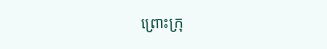ព្រោះក្រុ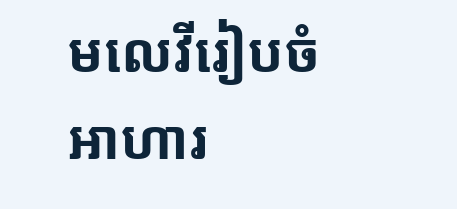មលេវីរៀបចំអាហារ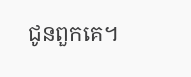ជូនពួកគេ។